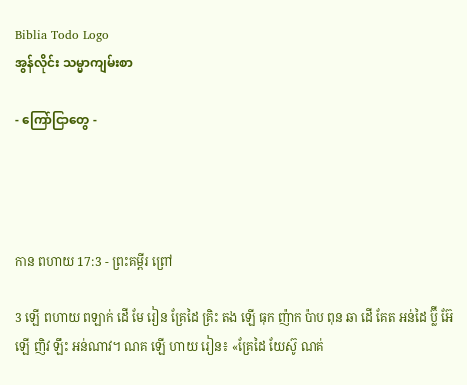Biblia Todo Logo
အွန်လိုင်း သမ္မာကျမ်းစာ

- ကြော်ငြာတွေ -




កាន ពហាយ 17:3 - ព្រះគម្ពីរ ព្រៅ

3 ឡើ ពហាយ ពឡាក់ ដើ មែ រៀន គ្រែដៃ គ្រិះ តង ឡើ ធុក ញ៉ាក ប៉ាប ពុន ឆា ដើ គែត អន់ដៃ ប៊្លី អ៊ែ ឡើ ញិវ ឡឹះ អន់ណាវ។ ណគ ឡើ ហាយ រៀន៖ «គ្រែដៃ យែស៊ូ ណគ់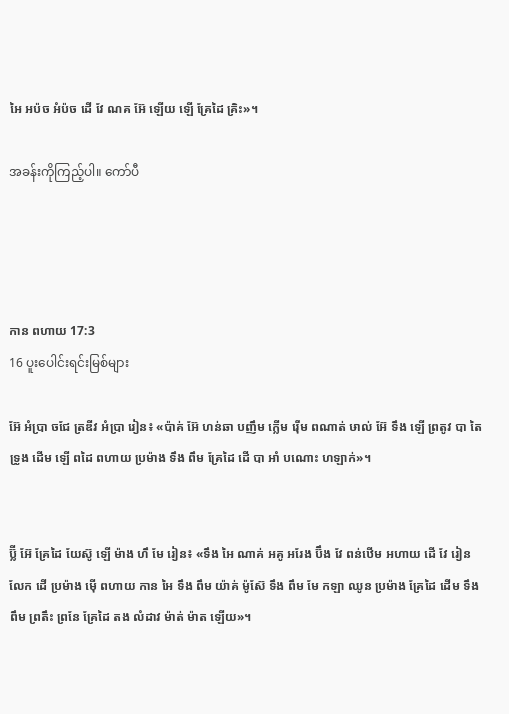អៃ អប៉ច អំប៉ច ដើ វែ ណគ អ៊ែ ឡើយ ឡើ គ្រែដៃ គ្រិះ»។

အခန်းကိုကြည့်ပါ။ ကော်ပီ




កាន ពហាយ 17:3
16 ပူးပေါင်းရင်းမြစ်များ

អ៊ែ អំប្រា ចជែ ត្រឌីវ អំប្រា រៀន៖ «ប៉ាគ់ អ៊ែ ហន់ឆា បញឹម ក្លើម រ៉ើម ពណាត់ ឞាល់ អ៊ែ ទឹង ឡើ ព្រតូវ បា តៃ ទ្រូង ដើម ឡើ ពដៃ ពហាយ ប្រម៉ាង ទឹង ពឹម គ្រែដៃ ដើ បា អាំ បណោះ ហឡាក់»។


ប៊្លី អ៊ែ គ្រែដៃ យែស៊ូ ឡើ ម៉ាង ហឹ មែ រៀន៖ «ទឹង អៃ ណាគ់ អគូ អរែង ប៊ឹង វែ ពន់ឋើម អហាយ ដើ វែ រៀន លែក ដើ ប្រម៉ាង ម៉ើ ពហាយ កាន អៃ ទឹង ពឹម យ៉ាគ់ ម៉ូស៊ែ ទឹង ពឹម មែ កឡា ឈូន ប្រម៉ាង គ្រែដៃ ដើម ទឹង ពឹម ព្រតឹះ ព្រនែ គ្រែដៃ តង លំដាវ ម៉ាត់ ម៉ាត ឡើយ»។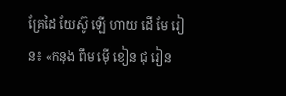គ្រែដៃ យែស៊ូ ឡើ ហាយ ដើ មែ រៀន៖ «កនុង ពឹម ម៉ើ ខៀន ជុ រៀន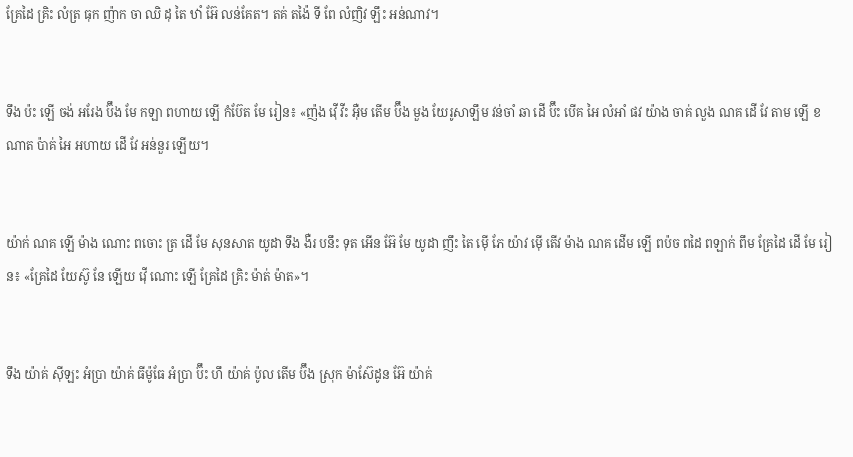គ្រែដៃ គ្រិះ លំត្រ ធុក ញ៉ាក ចា ឈិ ដុ តៃ ឋាំ អ៊ែ លន់គែត។ តគ់ តង៉ៃ ទី ពែ លំញិវ ឡឹះ អន់ណាវ។


ទឹង ប៉ះ ឡើ ចង់ អរែង ប៊ឹង មែ កឡា ពហាយ ឡើ កំប៊ែត មែ រៀន៖ «ញ៉ង វ៉ើ វីះ អ៊ឺម តើម ប៊ឹង មួង យែរូសាឡឹម វន់ចាំ ឆា ដើ ប៊ឹះ បើគ អៃ លំអាំ ផវ យ៉ាង ចាគ់ លួង ណគ ដើ វែ តាម ឡើ ខណាត ប៉ាគ់ អៃ អហាយ ដើ វែ អន់នួរ ឡើយ។


យ៉ាក់ ណគ ឡើ ម៉ាង ណោះ ពចោះ ត្រ ដើ មែ សុនសាត យូដា ទឹង ងឺរ បនឹះ ទុត អើន អ៊ែ មែ យូដា ញឹះ តៃ ម៉ើ ភែ យ៉ាវ ម៉ើ តើវ ម៉ាង ណគ ដើម ឡើ ពប៉ច ពដៃ ពឡាក់ ពឹម គ្រែដៃ ដើ មែ រៀន៖ «គ្រែដៃ យែស៊ូ នែ ឡើយ វ៉ើ ណោះ ឡើ គ្រែដៃ គ្រិះ ម៉ាត់ ម៉ាត»។


ទឹង យ៉ាគ់ ស៊ីឡះ អំប្រា យ៉ាគ់ ធីម៉ូធែ អំប្រា ប៊ឹះ ហឹ យ៉ាគ់ ប៉ូល តើម ប៊ឹង ស្រុក ម៉ាស៊ែដូន អ៊ែ យ៉ាគ់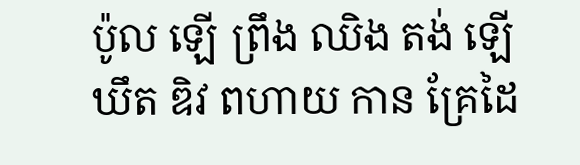ប៉ូល ឡើ ព្រឹង ឈិង តង់ ឡើ ឃឹត ឌិវ ពហាយ កាន គ្រែដៃ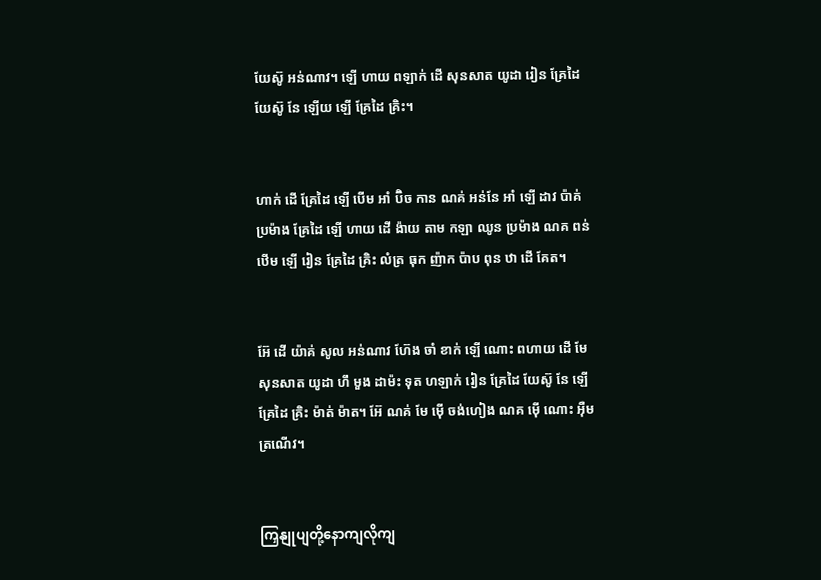យែស៊ូ អន់ណាវ។ ឡើ ហាយ ពឡាក់ ដើ សុនសាត យូដា រៀន គ្រែដៃ យែស៊ូ នែ ឡើយ ឡើ គ្រែដៃ គ្រិះ។


ហាក់ ដើ គ្រែដៃ ឡើ បើម អាំ ប៊ិច កាន ណគ់ អន់នែ អាំ ឡើ ដាវ ប៉ាគ់ ប្រម៉ាង គ្រែដៃ ឡើ ហាយ ដើ ង៉ាយ តាម កឡា ឈូន ប្រម៉ាង ណគ ពន់ឋើម ឡើ រៀន គ្រែដៃ គ្រិះ លំត្រ ធុក ញ៉ាក ប៉ាប ពុន ឋា ដើ គែត។


អ៊ែ ដើ យ៉ាគ់ សូល អន់ណាវ ហ៊ែង ចាំ ខាក់ ឡើ ណោះ ពហាយ ដើ មែ សុនសាត យូដា ហឹ មួង ដាម៉ះ ទុត ហឡាក់ រៀន គ្រែដៃ យែស៊ូ នែ ឡើ គ្រែដៃ គ្រិះ ម៉ាត់ ម៉ាត។ អ៊ែ ណគ់ មែ ម៉ើ ចង់ហៀង ណគ ម៉ើ ណោះ អ៊ឺម ត្រណើវ។


ကြှနျုပျတို့နောကျလိုကျ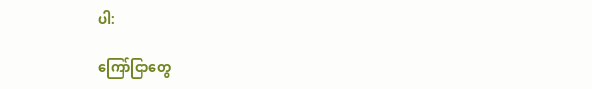ပါ:

ကြော်ငြာတွေ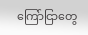ကြော်ငြာတွေ